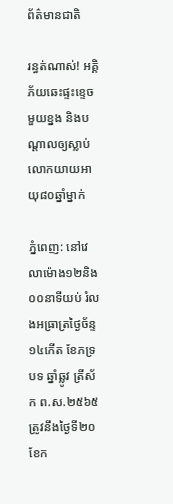ព័ត៌មានជាតិ

រន្ធត់ណាស់! អគ្គិភ័យឆេះផ្ទះខ្ទេចមួយខ្នង និងបណ្តាលឲ្យស្លាប់លោកយាយអាយុ៨០ឆ្នាំម្នាក់

ភ្នំពេញ: នៅវេលាម៉ោង១២និង០០នាទីយប់ រំលងអធ្រាត្រថ្ងៃច័ន្ទ ១៤កើត ខែភទ្របទ ឆ្នាំឆ្លូវ ត្រីស័ក ព.ស.២៥៦៥ ត្រូវនឹងថ្ងៃទី២០ ខែក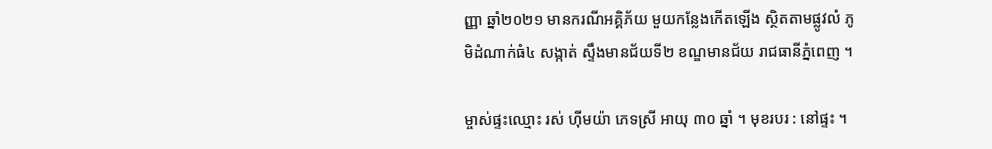ញ្ញា ឆ្នាំ២០២១ មានករណីអគ្គិភ័យ មួយកន្លែងកើតឡើង ស្ថិតតាមផ្លូវលំ ភូមិដំណាក់ធំ៤ សង្កាត់ ស្ទឹងមានជ័យទី២ ខណ្ឌមានជ័យ រាជធានីភ្នំពេញ ។

ម្ចាស់ផ្ទះឈ្មោះ រស់ ហ៊ីមយ៉ា ភេទស្រី អាយុ ៣០ ឆ្នាំ ។ មុខរបរ : នៅផ្ទះ ។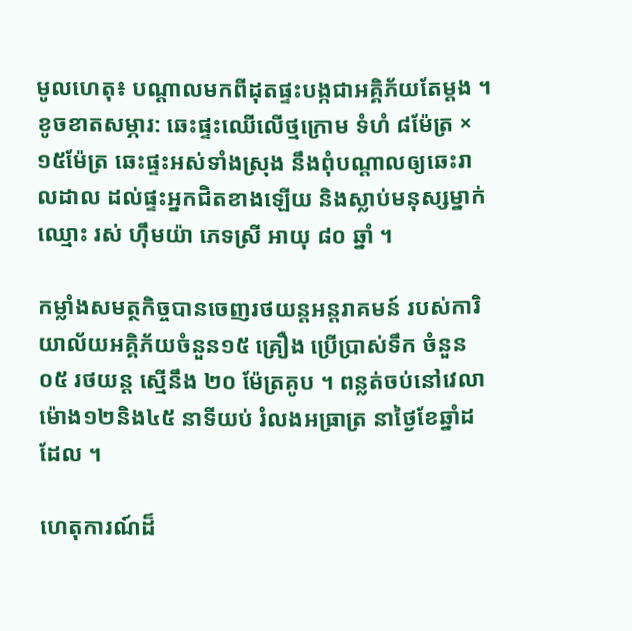មូលហេតុ៖ បណ្តាលមកពីដុតផ្ទះបង្កជាអគ្គិភ័យតែម្ដង ។ ខូចខាតសម្ភារ: ឆេះផ្ទះឈើលើថ្មក្រោម ទំហំ ៨ម៉ែត្រ × ១៥ម៉ែត្រ ឆេះផ្ទះអស់ទាំងស្រុង នឹងពុំបណ្ដាលឲ្យឆេះរាលដាល ដល់ផ្ទះអ្នកជិតខាងឡើយ និងស្លាប់មនុស្សម្នាក់ឈ្មោះ រស់ ហ៊ឹមយ៉ា ភេទស្រី អាយុ ៨០ ឆ្នាំ ។

កម្លាំងសមត្ថកិច្ចបានចេញរថយន្តអន្តរាគមន៍ របស់ការិយាល័យអគ្គិភ័យចំនួន១៥ គ្រឿង ប្រើប្រាស់ទឹក ចំនួន០៥ រថយន្ត ស្មើនឹង ២០ ម៉ែត្រគូប ។ ពន្លត់ចប់នៅវេលាម៉ោង១២និង៤៥ នាទីយប់ រំលងអធ្រាត្រ នាថ្ងៃខែឆ្នាំដដែល ។

ហេតុការណ៍ដ៏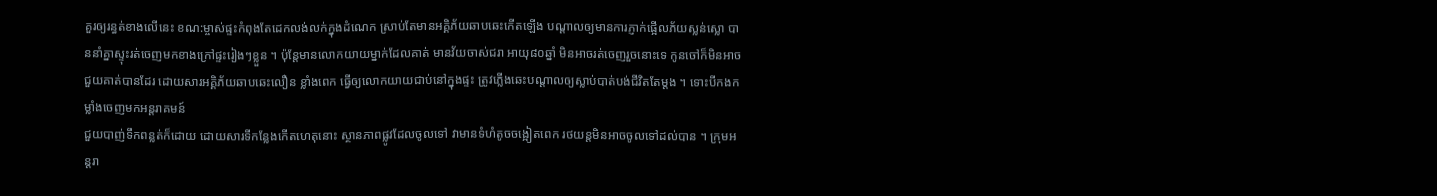គួរឲ្យរន្ធត់ខាងលើនេះ ខណ:ម្ចាស់ផ្ទះកំពុងតែដេកលង់លក់ក្នុងដំណេក ស្រាប់តែមានអគ្គិភ័យឆាបឆេះកើតឡើង បណ្តាលឲ្យមានការភ្ញាក់ផ្អើលភ័យស្លន់ស្លោ បាននាំគ្នាស្ទុះរត់ចេញមកខាងក្រៅផ្ទះរៀងៗខ្លួន ។ ប៉ុន្តែមានលោកយាយម្នាក់ដែលគាត់ មានវ័យចាស់ជរា អាយុ៨០ឆ្នាំ មិនអាចរត់ចេញរួចនោះទេ កូនចៅក៏មិនអាចជួយគាត់បានដែរ ដោយសារអគ្គិភ័យឆាបឆេះលឿន ខ្លាំងពេក ធ្វើឲ្យលោកយាយជាប់នៅក្នុងផ្ទះ ត្រូវភ្លើងឆេះបណ្តាលឲ្យស្លាប់បាត់បង់ជីវិតតែម្តង ។ ទោះបីកងកម្លាំងចេញមកអន្តរាគមន៍
ជួយបាញ់ទឹកពន្លត់ក៏ដោយ ដោយសារទីកន្លែងកើតហេតុនោះ ស្ថានភាពផ្លូវដែលចូលទៅ វាមានទំហំតូចចង្អៀតពេក រថយន្តមិនអាចចូលទៅដល់បាន ។ ក្រុមអន្តរា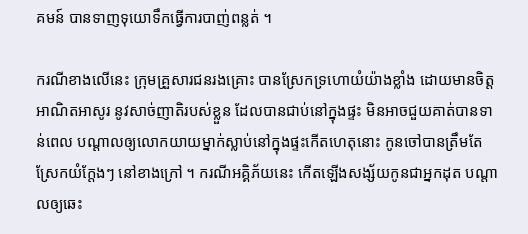គមន៍ បានទាញទុយោទឹកធ្វើការបាញ់ពន្លត់ ។

ករណីខាងលើនេះ ក្រុមគ្រួសារជនរងគ្រោះ បានស្រែកទ្រហោយំយ៉ាងខ្លាំង ដោយមានចិត្តអាណិតអាសូរ នូវសាច់ញាតិរបស់ខ្លួន ដែលបានជាប់នៅក្នុងផ្ទះ មិនអាចជួយគាត់បានទាន់ពេល បណ្តាលឲ្យលោកយាយម្នាក់ស្លាប់នៅក្នុងផ្ទះកើតហេតុនោះ កូនចៅបានត្រឹមតែស្រែកយំក្តែងៗ នៅខាងក្រៅ ។ ករណីអគ្គិភ័យនេះ កើតឡើងសង្ស័យកូនជាអ្នកដុត បណ្តាលឲ្យឆេះ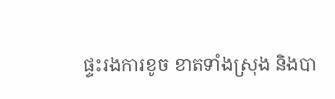ផ្ទះរងការខូច ខាតទាំងស្រុង និងបា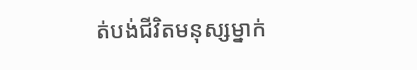ត់បង់ជីវិតមនុស្សម្នាក់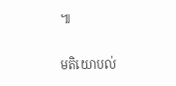៕

មតិយោបល់